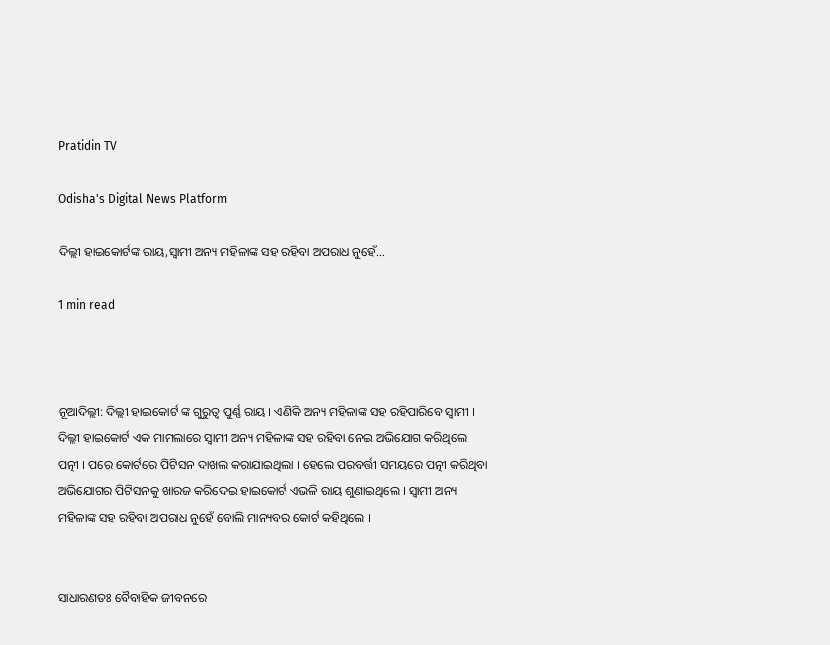Pratidin TV

Odisha's Digital News Platform

ଦିଲ୍ଲୀ ହାଇକୋର୍ଟଙ୍କ ରାୟ,ସ୍ୱାମୀ ଅନ୍ୟ ମହିଳାଙ୍କ ସହ ରହିବା ଅପରାଧ ନୁହେଁ…

1 min read



ନୂଆଦିଲ୍ଲୀ: ଦିଲ୍ଲୀ ହାଇକୋର୍ଟ ଙ୍କ ଗୁରୁତ୍ୱ ପୁର୍ଣ୍ଣ ରାୟ । ଏଣିକି ଅନ୍ୟ ମହିଳାଙ୍କ ସହ ରହିପାରିବେ ସ୍ୱାମୀ । ଦିଲ୍ଳୀ ହାଇକୋର୍ଟ ଏକ ମାମଲାରେ ସ୍ୱାମୀ ଅନ୍ୟ ମହିଳାଙ୍କ ସହ ରହିବା ନେଇ ଅଭିଯୋଗ କରିଥିଲେ ପତ୍ନୀ । ପରେ କୋର୍ଟରେ ପିଟିସନ ଦାଖଲ କରାଯାଇଥିଲା । ହେଲେ ପରବର୍ତ୍ତୀ ସମୟରେ ପତ୍ନୀ କରିଥିବା ଅଭିଯୋଗର ପିଟିସନକୁ ଖାରଜ କରିଦେଇ ହାଇକୋର୍ଟ ଏଭଳି ରାୟ ଶୁଣାଇଥିଲେ । ସ୍ୱାମୀ ଅନ୍ୟ ମହିଳାଙ୍କ ସହ ରହିବା ଅପରାଧ ନୁହେଁ ବୋଲି ମାନ୍ୟବର କୋର୍ଟ କହିଥିଲେ ।


ସାଧାରଣତଃ ବୈବାହିକ ଜୀବନରେ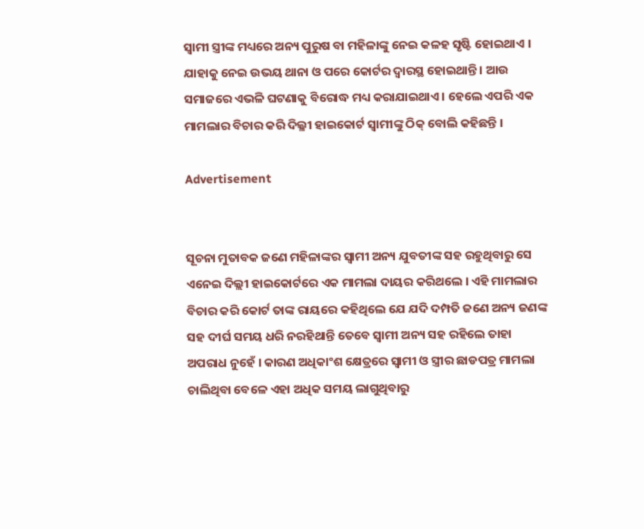ସ୍ୱାମୀ ସ୍ତ୍ରୀଙ୍କ ମଧ୍ୟରେ ଅନ୍ୟ ପୁରୁଷ ବା ମହିଳାଙ୍କୁ ନେଇ କଳହ ସୃଷ୍ଟି ହୋଇଥାଏ । ଯାହାକୁ ନେଇ ଉଭୟ ଥାନା ଓ ପରେ କୋର୍ଟର ଦ୍ୱାରସ୍ଥ ହୋଇଥାନ୍ତି । ଆଉ ସମାଜରେ ଏଭଳି ଘଟଣାକୁ ବିରୋଦ୍ଧ ମଧ୍ୟ କରାଯାଇଥାଏ । ହେଲେ ଏପରି ଏକ ମାମଲାର ବିଚାର କରି ଦିଲ୍ଳୀ ହାଇକୋର୍ଟ ସ୍ୱାମୀଙ୍କୁ ଠିକ୍ ବୋଲି କହିଛନ୍ତି ।

Advertisement


ସୂଚନା ମୁତାବକ ଜଣେ ମହିଳାଙ୍କର ସ୍ୱାମୀ ଅନ୍ୟ ଯୁବତୀଙ୍କ ସହ ରହୁଥିବାରୁ ସେ ଏନେଇ ଦିଲ୍ଲୀ ହାଇକୋର୍ଟରେ ଏକ ମାମଲା ଦାୟର କରିଥଲେ । ଏହି ମାମଲାର ବିଚାର କରି କୋର୍ଟ ତାଙ୍କ ରାୟରେ କହିଥିଲେ ଯେ ଯଦି ଦମ୍ପତି ଜଣେ ଅନ୍ୟ ଜଣଙ୍କ ସହ ଦୀର୍ଘ ସମୟ ଧରି ନରହିଥାନ୍ତି ତେବେ ସ୍ୱାମୀ ଅନ୍ୟ ସହ ରହିଲେ ତାହା ଅପରାଧ ନୁହେଁ । କାରଣ ଅଧିକାଂଶ କ୍ଷେତ୍ରରେ ସ୍ୱାମୀ ଓ ସ୍ତ୍ରୀର ଛାଡପତ୍ର ମାମଲା ଚାଲିଥିବା ବେଳେ ଏହା ଅଧିକ ସମୟ ଲାଗୁଥିବାରୁ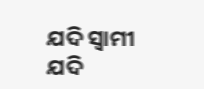ଯଦି ସ୍ୱାମୀ ଯଦି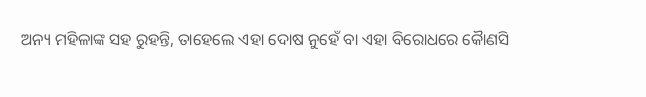ଅନ୍ୟ ମହିଳାଙ୍କ ସହ ରୁହନ୍ତି, ତାହେଲେ ଏହା ଦୋଷ ନୁହେଁ ବା ଏହା ବିରୋଧରେ କୈାଣସି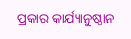ପ୍ରକାର କାର୍ଯ୍ୟାନୁଷ୍ଠାନ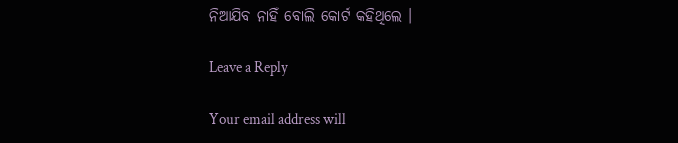ନିଆଯିବ ନାହିଁ ବୋଲି କୋର୍ଟ କହିଥିଲେ ।

Leave a Reply

Your email address will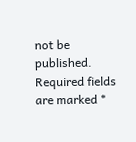not be published. Required fields are marked *